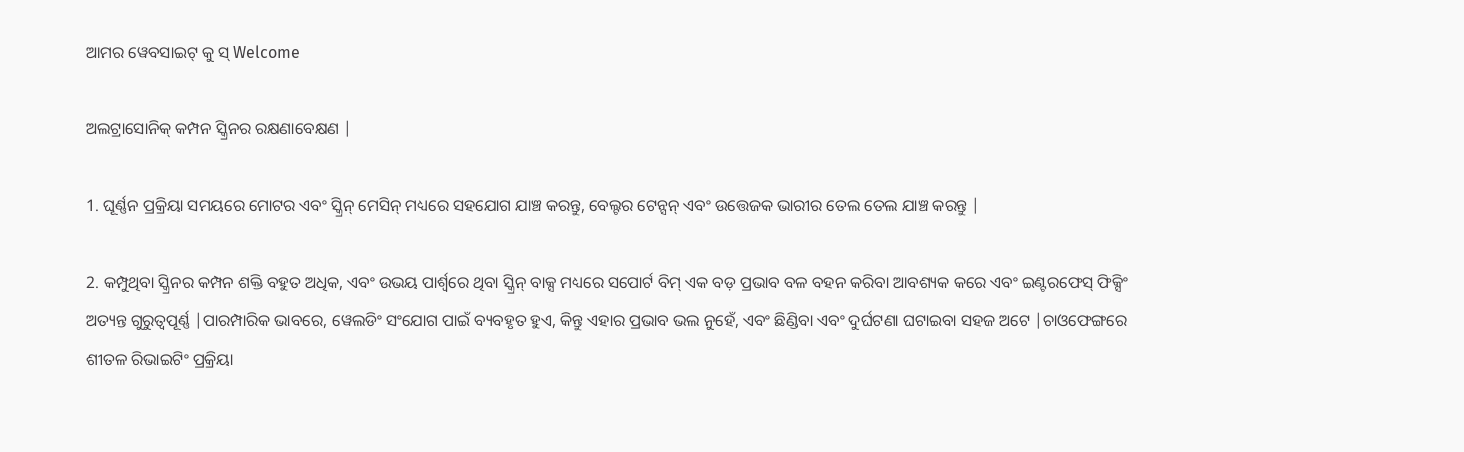ଆମର ୱେବସାଇଟ୍ କୁ ସ୍ Welcome

ଅଲଟ୍ରାସୋନିକ୍ କମ୍ପନ ସ୍କ୍ରିନର ରକ୍ଷଣାବେକ୍ଷଣ |

1. ଘୂର୍ଣ୍ଣନ ପ୍ରକ୍ରିୟା ସମୟରେ ମୋଟର ଏବଂ ସ୍କ୍ରିନ୍ ମେସିନ୍ ମଧ୍ୟରେ ସହଯୋଗ ଯାଞ୍ଚ କରନ୍ତୁ, ବେଲ୍ଟର ଟେନ୍ସନ୍ ଏବଂ ଉତ୍ତେଜକ ଭାରୀର ତେଲ ତେଲ ଯାଞ୍ଚ କରନ୍ତୁ |

2. କମ୍ପୁଥିବା ସ୍କ୍ରିନର କମ୍ପନ ଶକ୍ତି ବହୁତ ଅଧିକ, ଏବଂ ଉଭୟ ପାର୍ଶ୍ୱରେ ଥିବା ସ୍କ୍ରିନ୍ ବାକ୍ସ ମଧ୍ୟରେ ସପୋର୍ଟ ବିମ୍ ଏକ ବଡ଼ ପ୍ରଭାବ ବଳ ବହନ କରିବା ଆବଶ୍ୟକ କରେ ଏବଂ ଇଣ୍ଟରଫେସ୍ ଫିକ୍ସିଂ ଅତ୍ୟନ୍ତ ଗୁରୁତ୍ୱପୂର୍ଣ୍ଣ |ପାରମ୍ପାରିକ ଭାବରେ, ୱେଲଡିଂ ସଂଯୋଗ ପାଇଁ ବ୍ୟବହୃତ ହୁଏ, କିନ୍ତୁ ଏହାର ପ୍ରଭାବ ଭଲ ନୁହେଁ, ଏବଂ ଛିଣ୍ଡିବା ଏବଂ ଦୁର୍ଘଟଣା ଘଟାଇବା ସହଜ ଅଟେ |ଚାଓଫେଙ୍ଗରେ ଶୀତଳ ରିଭାଇଟିଂ ପ୍ରକ୍ରିୟା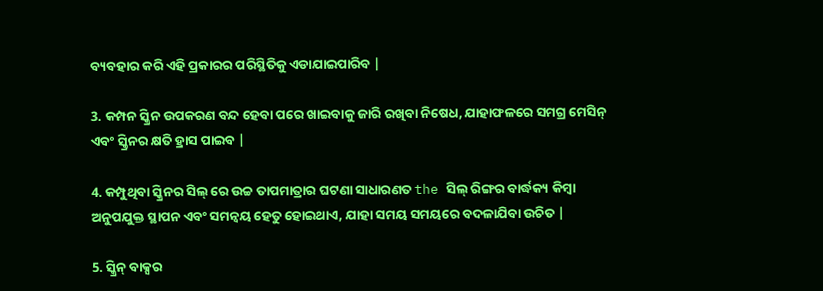ବ୍ୟବହାର କରି ଏହି ପ୍ରକାରର ପରିସ୍ଥିତିକୁ ଏଡାଯାଇପାରିବ |

3. କମ୍ପନ ସ୍କ୍ରିନ ଉପକରଣ ବନ୍ଦ ହେବା ପରେ ଖାଇବାକୁ ଜାରି ରଖିବା ନିଷେଧ, ଯାହାଫଳରେ ସମଗ୍ର ମେସିନ୍ ଏବଂ ସ୍କ୍ରିନର କ୍ଷତି ହ୍ରାସ ପାଇବ |

4. କମ୍ପୁଥିବା ସ୍କ୍ରିନର ସିଲ୍ ରେ ଉଚ୍ଚ ତାପମାତ୍ରାର ଘଟଣା ସାଧାରଣତ the ସିଲ୍ ରିଙ୍ଗର ବାର୍ଦ୍ଧକ୍ୟ କିମ୍ବା ଅନୁପଯୁକ୍ତ ସ୍ଥାପନ ଏବଂ ସମନ୍ୱୟ ହେତୁ ହୋଇଥାଏ, ଯାହା ସମୟ ସମୟରେ ବଦଳାଯିବା ଉଚିତ |

5. ସ୍କ୍ରିନ୍ ବାକ୍ସର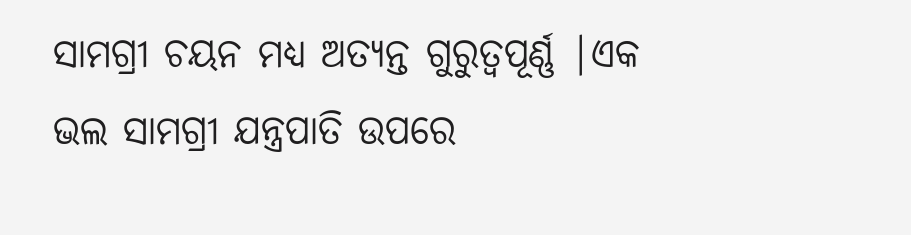ସାମଗ୍ରୀ ଚୟନ ମଧ୍ୟ ଅତ୍ୟନ୍ତ ଗୁରୁତ୍ୱପୂର୍ଣ୍ଣ |ଏକ ଭଲ ସାମଗ୍ରୀ ଯନ୍ତ୍ରପାତି ଉପରେ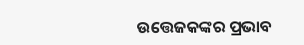ଉତ୍ତେଜକଙ୍କର ପ୍ରଭାବ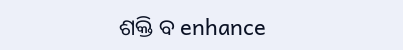ଶକ୍ତି ବ enhance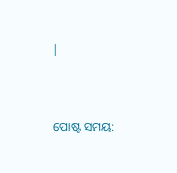|


ପୋଷ୍ଟ ସମୟ: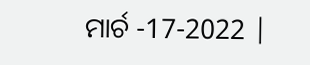ମାର୍ଚ -17-2022 |